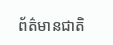ព័ត៌មានជាតិ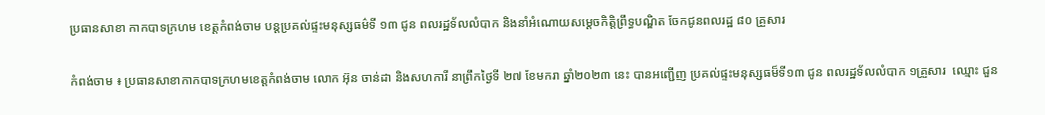ប្រធានសាខា កាកបាទក្រហម ខេត្តកំពង់ចាម បន្តប្រគល់ផ្ទះមនុស្សធម៌ទី ១៣ ជូន ពលរដ្ឋទ័លលំបាក និងនាំអំណោយសម្ដេចកិត្តិព្រឹទ្ធបណ្ឌិត ចែកជូនពលរដ្ឋ ៨០ គ្រួសារ

កំពង់ចាម ៖ ប្រធានសាខាកាកបាទក្រហមខេត្តកំពង់ចាម លោក អ៊ុន ចាន់ដា និងសហការី នាព្រឹកថ្ងៃទី ២៧ ខែមករា ឆ្នាំ២០២៣ នេះ បានអញ្ជើញ ប្រគល់ផ្ទះមនុស្សធម៏ទី១៣ ជូន ពលរដ្ឋទ័លលំបាក ១គ្រួសារ  ឈ្មោះ ជួន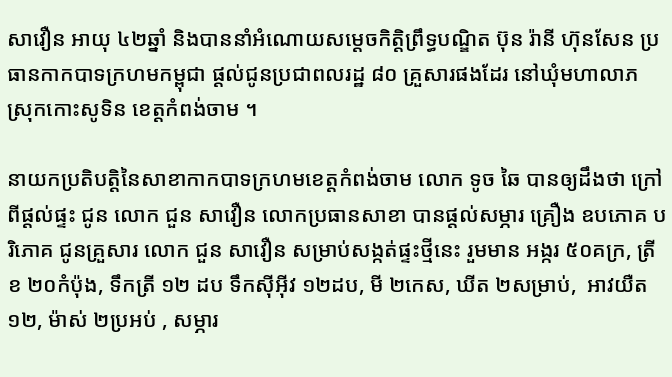សាវឿន អាយុ ៤២ឆ្នាំ និងបាននាំអំណោយសម្ដេចកិត្តិព្រឹទ្ធបណ្ឌិត ប៊ុន រ៉ានី ហ៊ុនសែន ប្រធានកាកបាទក្រហមកម្ពុជា ផ្ដល់ជូនប្រជាពលរដ្ឋ ៨០ គ្រួសារផងដែរ នៅឃុំមហាលាភ ស្រុកកោះសូទិន ខេត្តកំពង់ចាម ។

នាយកប្រតិបត្តិនៃសាខាកាកបាទក្រហមខេត្តកំពង់ចាម លោក ទូច ឆៃ បានឲ្យដឹងថា ក្រៅពីផ្តល់ផ្ទះ ជូន លោក ជួន សាវឿន លោកប្រធានសាខា បានផ្តល់សម្ភារ គ្រឿង ឧបភោគ បរិភោគ ជូនគ្រួសារ លោក ជួន សាវឿន សម្រាប់សង្កត់ផ្ទះថ្មីនេះ រួមមាន អង្ករ ៥០គក្រ, ត្រីខ ២០កំប៉ុង, ទឹកត្រី ១២ ដប ទឹកស៊ីអ៊ីវ ១២ដប, មី ២កេស, ឃីត ២សម្រាប់,  អាវយឺត ១២, ម៉ាស់ ២ប្រអប់ , សម្ភារ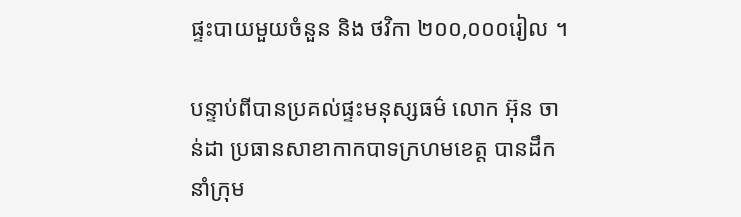ផ្ទះបាយមួយចំនួន និង ថវិកា ២០០,០០០រៀល ។

បន្ទាប់ពីបានប្រគល់ផ្ទះមនុស្សធម៌ លោក អ៊ុន ចាន់ដា ប្រធានសាខាកាកបាទក្រហមខេត្ត បានដឹកនាំក្រុម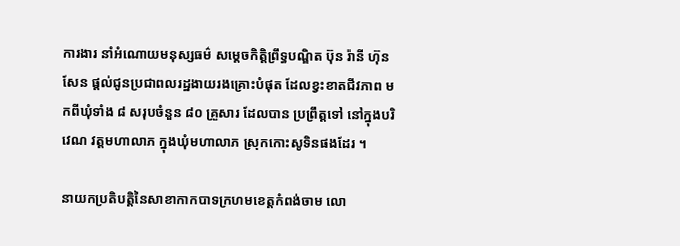ការងារ នាំអំណោយមនុស្សធម៌ សម្តេចកិត្តិព្រឹទ្ធបណ្ឌិត ប៊ុន រ៉ានី ហ៊ុនសែន ផ្តល់ជូនប្រជាពលរដ្ឋងាយរងគ្រោះបំផុត ដែលខ្វះខាតជីវភាព មកពីឃុំទាំង ៨ សរុបចំនួន ៨០ គ្រួសារ ដែលបាន ប្រព្រឹត្តទៅ នៅក្នុងបរិវេណ វត្តមហាលាភ ក្នុងឃុំមហាលាភ ស្រុកកោះសូទិនផងដែរ ។

នាយកប្រតិបត្តិនៃសាខាកាកបាទក្រហមខេត្តកំពង់ចាម លោ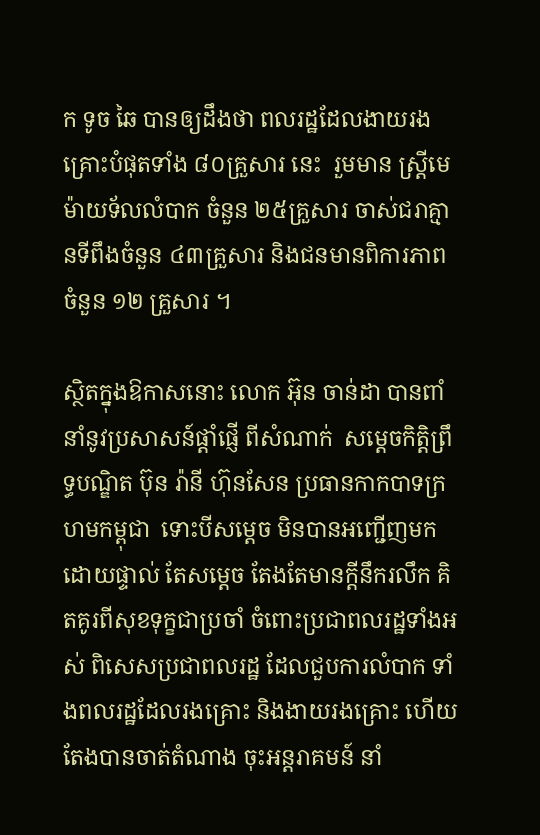ក ទូច ឆៃ បានឲ្យដឹងថា ពលរដ្ឋដែលងាយរងគ្រោះបំផុតទាំង ៨០គ្រួសារ នេះ  រួមមាន ស្ត្រីមេម៉ាយទ័លលំបាក ចំនួន ២៥គ្រួសារ ចាស់ជរាគ្មានទីពឹងចំនួន ៤៣គ្រួសារ និងជនមានពិការភាព ចំនួន ១២ គ្រួសារ ។

ស្ថិតក្នុងឱកាសនោះ លោក អ៊ុន ចាន់ដា បានពាំនាំនូវប្រសាសន៍ផ្ដាំផ្ញើ ពីសំណាក់  សម្តេចកិត្តិព្រឹទ្ធបណ្ឌិត ប៊ុន រ៉ានី ហ៊ុនសែន ប្រធានកាកបាទក្រហមកម្ពុជា  ទោះបីសម្ដេច មិនបានអញ្ជើញមកដោយផ្ទាល់ តែសម្ដេច តែងតែមានក្តីនឹករលឹក គិតគូរពីសុខទុក្ខជាប្រចាំ ចំពោះប្រជាពលរដ្ឋទាំងអស់ ពិសេសប្រជាពលរដ្ឋ ដែលជួបការលំបាក ទាំងពលរដ្ឋដែលរងគ្រោះ និងងាយរងគ្រោះ ហើយតែងបានចាត់តំណាង ចុះអន្តរាគមន៍ នាំ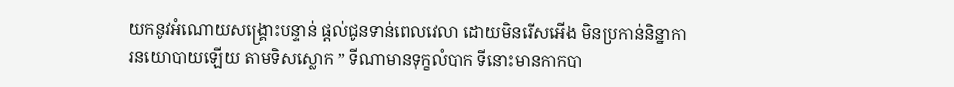យកនូវអំណោយសង្រ្គោះបន្ទាន់ ផ្ដល់ជូនទាន់ពេលវេលា ដោយមិនរើសអើង មិនប្រកាន់និន្នាការនយោបាយឡើយ តាមទិសស្លោក ” ទីណាមានទុក្ខលំបាក ទីនោះមានកាកបា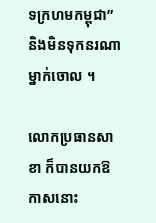ទក្រហមកម្ពុជា” និងមិនទុកនរណាម្នាក់ចោល ។

លោកប្រធានសាខា ក៏បានយកឱកាសនោះ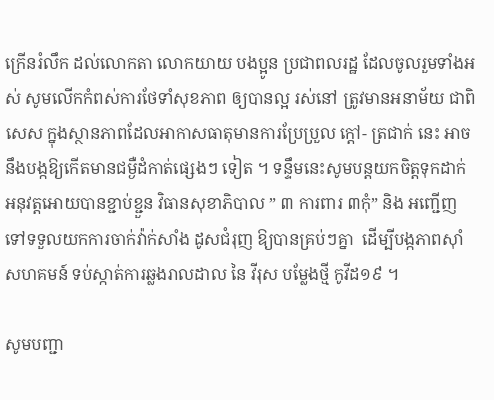ក្រើនរំលឹក ដល់លោកតា លោកយាយ បងប្អូន ប្រជាពលរដ្ឋ ដែលចូលរួមទាំងអស់ សូមលើកកំពស់ការថែទាំសុខភាព ឲ្យបានល្អ រស់នៅ ត្រូវមានអនាម័យ ជាពិសេស ក្នុងស្ថានភាពដែលអាកាសធាតុមានការប្រែប្រួល ក្តៅ- ត្រជាក់ នេះ អាចនឹងបង្កឱ្យកើតមានជម្ងឺដំកាត់ផ្សេងៗ ទៀត ។ ទន្ទឹមនេះសូមបន្តយកចិត្តទុកដាក់ អនុវត្តអោយបានខ្ជាប់ខ្ជួន វិធានសុខាភិបាល ” ៣ ការពារ ៣កុំ” និង អញ្ជើញទៅទទួលយកការចាក់វ៉ាក់សាំង ដូសជំរុញ ឱ្យបានគ្រប់ៗគ្នា  ដើម្បីបង្កភាពស៊ាំសហគមន៍ ទប់ស្កាត់ការឆ្លងរាលដាល នៃ វីរុស បម្លែងថ្មី កូវីដ១៩ ។

សូមបញ្ជា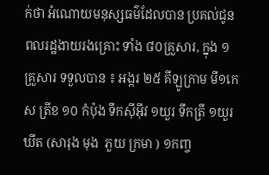ក់ថា អំណោយមនុស្សធម៌ដែលបាន ប្រគល់ជូនពលរដ្ឋងាយរងគ្រោះ ទាំង ៨០គ្រួសារ, ក្នុង ១ គ្រួសារ ទទួលបាន ៖ អង្ករ ២៥ គីឡូក្រាម មី១កេស ត្រីខ ១០ កំប៉ុង ទឹកស៊ីអ៊ីវ ១យួរ ទឹកត្រី ១យួរ ឃីត (សារុង មុង  ភួយ ក្រមា ) ១កញ្ច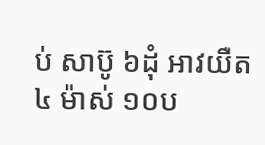ប់ សាប៊ូ ៦ដុំ អាវយឺត ៤ ម៉ាស់ ១០ប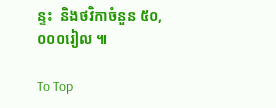ន្ទះ  និងថវិកាចំនួន ៥០,០០០រៀល ៕

To Top